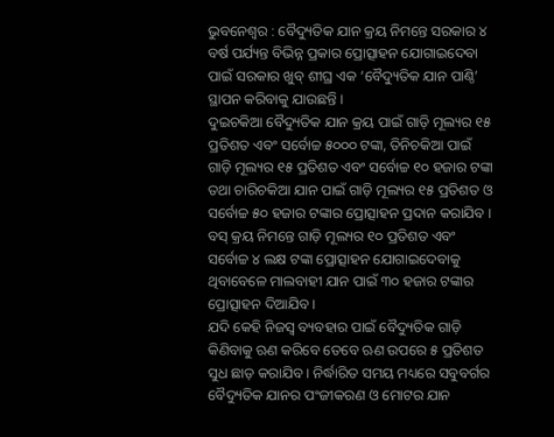ଭୁବନେଶ୍ୱର : ବୈଦ୍ୟୁତିକ ଯାନ କ୍ରୟ ନିମନ୍ତେ ସରକାର ୪ ବର୍ଷ ପର୍ଯ୍ୟନ୍ତ ବିଭିନ୍ନ ପ୍ରକାର ପ୍ରୋତ୍ସାହନ ଯୋଗାଇଦେବା ପାଇଁ ସରକାର ଖୁବ୍ ଶୀଘ୍ର ଏକ ‘ବୈଦ୍ୟୁତିକ ଯାନ ପାଣ୍ଠି’ ସ୍ଥାପନ କରିବାକୁ ଯାଉଛନ୍ତି ।
ଦୁଇଚକିଆ ବୈଦ୍ୟୁତିକ ଯାନ କ୍ରୟ ପାଇଁ ଗାଡ଼ି ମୂଲ୍ୟର ୧୫ ପ୍ରତିଶତ ଏବଂ ସର୍ବୋଚ୍ଚ ୫୦୦୦ ଟଙ୍କା, ତିନିଚକିଆ ପାଇଁ ଗାଡ଼ି ମୂଲ୍ୟର ୧୫ ପ୍ରତିଶତ ଏବଂ ସର୍ବୋଚ୍ଚ ୧୦ ହଜାର ଟଙ୍କା ତଥା ଚାରିଚକିଆ ଯାନ ପାଇଁ ଗାଡ଼ି ମୂଲ୍ୟର ୧୫ ପ୍ରତିଶତ ଓ ସର୍ବୋଚ୍ଚ ୫୦ ହଜାର ଟଙ୍କାର ପ୍ରୋତ୍ସାହନ ପ୍ରଦାନ କରାଯିବ । ବସ୍ କ୍ରୟ ନିମନ୍ତେ ଗାଡ଼ି ମୂଲ୍ୟର ୧୦ ପ୍ରତିଶତ ଏବଂ ସର୍ବୋଚ୍ଚ ୪ ଲକ୍ଷ ଟଙ୍କା ପ୍ରୋତ୍ସାହନ ଯୋଗାଇଦେବାକୁ ଥିବାବେଳେ ମାଲବାହୀ ଯାନ ପାଇଁ ୩୦ ହଜାର ଟଙ୍କାର ପ୍ରୋତ୍ସାହନ ଦିଆଯିବ ।
ଯଦି କେହି ନିଜସ୍ୱ ବ୍ୟବହାର ପାଇଁ ବୈଦ୍ୟୁତିକ ଗାଡ଼ି କିଣିବାକୁ ଋଣ କରିବେ ତେବେ ଋଣ ଉପରେ ୫ ପ୍ରତିଶତ ସୁଧ ଛାଡ଼ କରାଯିବ । ନିର୍ଦ୍ଧାରିତ ସମୟ ମଧ୍ୟରେ ସବୁବର୍ଗର ବୈଦ୍ୟୁତିକ ଯାନର ପଂଜୀକରଣ ଓ ମୋଟର ଯାନ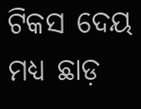ଟିକସ ଦେୟ ମଧ୍ୟ ଛାଡ଼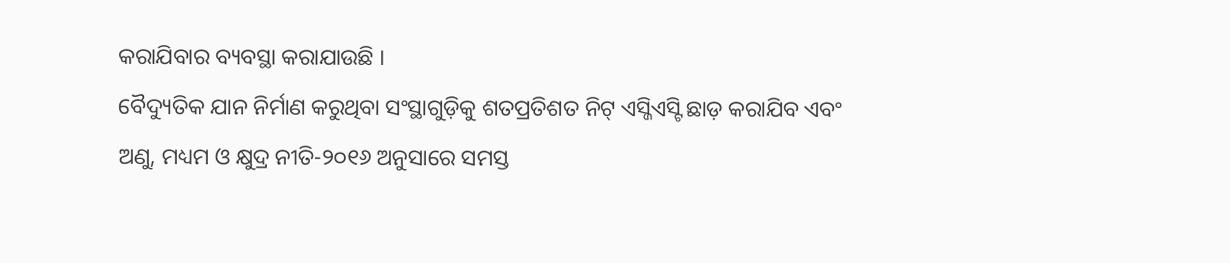କରାଯିବାର ବ୍ୟବସ୍ଥା କରାଯାଉଛି ।
ବୈଦ୍ୟୁତିକ ଯାନ ନିର୍ମାଣ କରୁଥିବା ସଂସ୍ଥାଗୁଡ଼ିକୁ ଶତପ୍ରତିଶତ ନିଟ୍ ଏସ୍ଜିଏସ୍ଟି ଛାଡ଼ କରାଯିବ ଏବଂ ଅଣୁ, ମଧ୍ୟମ ଓ କ୍ଷୁଦ୍ର ନୀତି-୨୦୧୬ ଅନୁସାରେ ସମସ୍ତ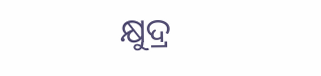କ୍ଷୁଦ୍ର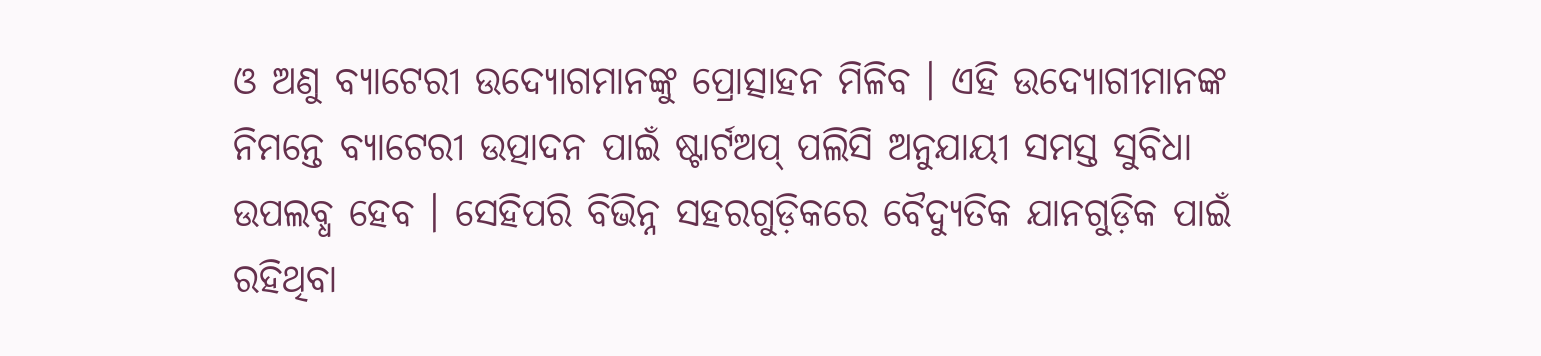ଓ ଅଣୁ ବ୍ୟାଟେରୀ ଉଦ୍ୟୋଗମାନଙ୍କୁ ପ୍ରୋତ୍ସାହନ ମିଳିବ । ଏହି ଉଦ୍ୟୋଗୀମାନଙ୍କ ନିମନ୍ତେ ବ୍ୟାଟେରୀ ଉତ୍ପାଦନ ପାଇଁ ଷ୍ଟାର୍ଟଅପ୍ ପଲିସି ଅନୁଯାୟୀ ସମସ୍ତ ସୁବିଧା ଉପଲବ୍ଧ ହେବ । ସେହିପରି ବିଭିନ୍ନ ସହରଗୁଡ଼ିକରେ ବୈଦ୍ୟୁତିକ ଯାନଗୁଡ଼ିକ ପାଇଁ ରହିଥିବା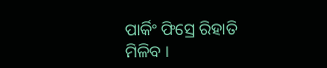ପାର୍କିଂ ଫିସ୍ରେ ରିହାତି ମିଳିବ ।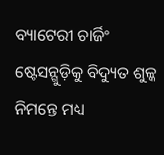ବ୍ୟାଟେରୀ ଚାର୍ଜିଂ ଷ୍ଟେସନ୍ଗୁଡ଼ିକୁ ବିଦ୍ୟୁତ ଶୁଳ୍କ ନିମନ୍ତେ ମଧ୍ୟ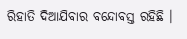ରିହାତି ଦିଆଯିବାର ବନ୍ଦୋବସ୍ତ ରହିଛି ।